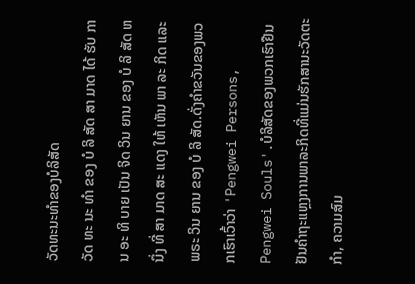ວັດທະນະທໍາຂອງບໍລິສັດ
ວັດ ທະ ນະ ທໍາ ຂອງ ບໍ ລິ ສັດ ສາ ມາດ ໄດ້ ຮັບ ການ ອະ ທິ ບາຍ ເປັນ ຈິດ ວິນ ຍານ ຂອງ ບໍ ລິ ສັດ ຫນຶ່ງ ທີ່ ສາ ມາດ ສະ ແດງ ໃຫ້ ເຫັນ ພາ ລະ ກິດ ແລະ ພຣະ ວິນ ຍານ ຂອງ ບໍ ລິ ສັດ.ດັ່ງຄໍາຂວັນຂອງພວກເຮົາເວົ້າວ່າ 'Pengwei Persons, Pengwei Souls'.ບໍລິສັດຂອງພວກເຮົາຢືນຢັນຄໍາຖະແຫຼງການພາລະກິດທີ່ແມ່ນຮັກສານະວັດຕະກໍາ, ຄວາມສົມ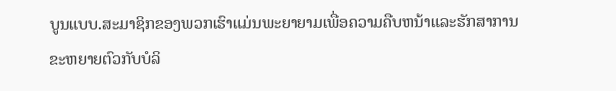ບູນແບບ.ສະມາຊິກຂອງພວກເຮົາແມ່ນພະຍາຍາມເພື່ອຄວາມຄືບຫນ້າແລະຮັກສາການຂະຫຍາຍຕົວກັບບໍລິ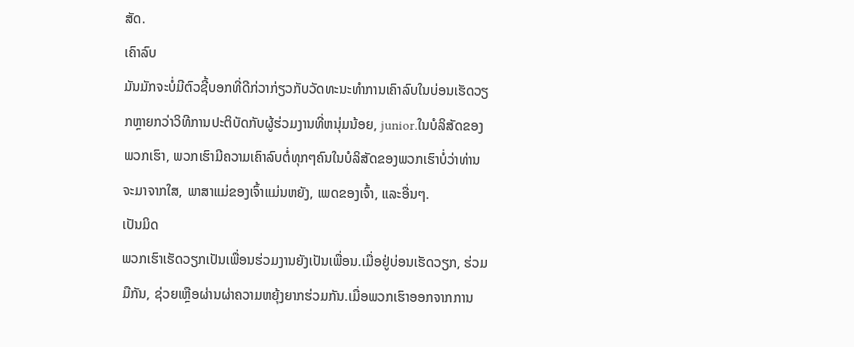ສັດ.
ເຄົາລົບ
ມັນມັກຈະບໍ່ມີຕົວຊີ້ບອກທີ່ດີກ່ວາກ່ຽວກັບວັດທະນະທໍາການເຄົາລົບໃນບ່ອນເຮັດວຽກຫຼາຍກວ່າວິທີການປະຕິບັດກັບຜູ້ຮ່ວມງານທີ່ຫນຸ່ມນ້ອຍ, junior.ໃນບໍລິສັດຂອງພວກເຮົາ, ພວກເຮົາມີຄວາມເຄົາລົບຕໍ່ທຸກໆຄົນໃນບໍລິສັດຂອງພວກເຮົາບໍ່ວ່າທ່ານຈະມາຈາກໃສ, ພາສາແມ່ຂອງເຈົ້າແມ່ນຫຍັງ, ເພດຂອງເຈົ້າ, ແລະອື່ນໆ.
ເປັນມິດ
ພວກເຮົາເຮັດວຽກເປັນເພື່ອນຮ່ວມງານຍັງເປັນເພື່ອນ.ເມື່ອຢູ່ບ່ອນເຮັດວຽກ, ຮ່ວມມືກັນ, ຊ່ວຍເຫຼືອຜ່ານຜ່າຄວາມຫຍຸ້ງຍາກຮ່ວມກັນ.ເມື່ອພວກເຮົາອອກຈາກການ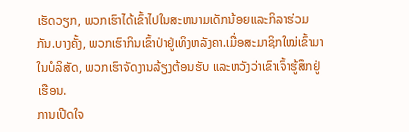ເຮັດວຽກ, ພວກເຮົາໄດ້ເຂົ້າໄປໃນສະຫນາມເດັກນ້ອຍແລະກິລາຮ່ວມກັນ.ບາງຄັ້ງ, ພວກເຮົາກິນເຂົ້າປ່າຢູ່ເທິງຫລັງຄາ.ເມື່ອສະມາຊິກໃໝ່ເຂົ້າມາໃນບໍລິສັດ, ພວກເຮົາຈັດງານລ້ຽງຕ້ອນຮັບ ແລະຫວັງວ່າເຂົາເຈົ້າຮູ້ສຶກຢູ່ເຮືອນ.
ການເປີດໃຈ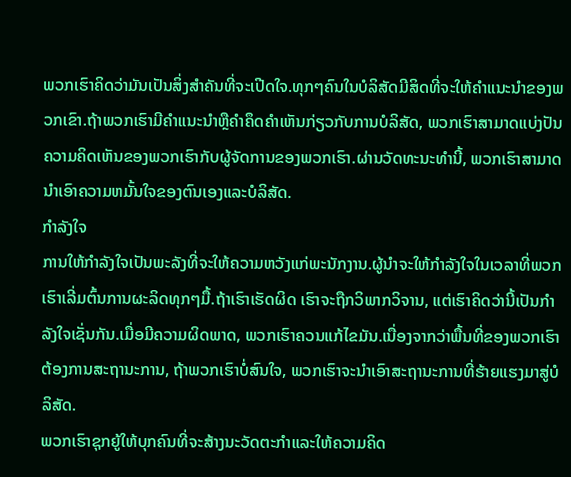ພວກເຮົາຄິດວ່າມັນເປັນສິ່ງສໍາຄັນທີ່ຈະເປີດໃຈ.ທຸກໆຄົນໃນບໍລິສັດມີສິດທີ່ຈະໃຫ້ຄໍາແນະນໍາຂອງພວກເຂົາ.ຖ້າພວກເຮົາມີຄໍາແນະນໍາຫຼືຄໍາຄຶດຄໍາເຫັນກ່ຽວກັບການບໍລິສັດ, ພວກເຮົາສາມາດແບ່ງປັນຄວາມຄິດເຫັນຂອງພວກເຮົາກັບຜູ້ຈັດການຂອງພວກເຮົາ.ຜ່ານວັດທະນະທໍານີ້, ພວກເຮົາສາມາດນໍາເອົາຄວາມຫມັ້ນໃຈຂອງຕົນເອງແລະບໍລິສັດ.
ກໍາລັງໃຈ
ການໃຫ້ກຳລັງໃຈເປັນພະລັງທີ່ຈະໃຫ້ຄວາມຫວັງແກ່ພະນັກງານ.ຜູ້ນໍາຈະໃຫ້ກໍາລັງໃຈໃນເວລາທີ່ພວກເຮົາເລີ່ມຕົ້ນການຜະລິດທຸກໆມື້.ຖ້າເຮົາເຮັດຜິດ ເຮົາຈະຖືກວິພາກວິຈານ, ແຕ່ເຮົາຄິດວ່ານີ້ເປັນກຳລັງໃຈເຊັ່ນກັນ.ເມື່ອມີຄວາມຜິດພາດ, ພວກເຮົາຄວນແກ້ໄຂມັນ.ເນື່ອງຈາກວ່າພື້ນທີ່ຂອງພວກເຮົາຕ້ອງການສະຖານະການ, ຖ້າພວກເຮົາບໍ່ສົນໃຈ, ພວກເຮົາຈະນໍາເອົາສະຖານະການທີ່ຮ້າຍແຮງມາສູ່ບໍລິສັດ.
ພວກເຮົາຊຸກຍູ້ໃຫ້ບຸກຄົນທີ່ຈະສ້າງນະວັດຕະກໍາແລະໃຫ້ຄວາມຄິດ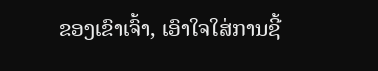ຂອງເຂົາເຈົ້າ, ເອົາໃຈໃສ່ການຊີ້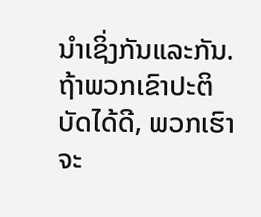ນໍາເຊິ່ງກັນແລະກັນ.ຖ້າພວກເຂົາປະຕິບັດໄດ້ດີ, ພວກເຮົາຈະ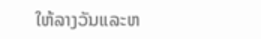ໃຫ້ລາງວັນແລະຫ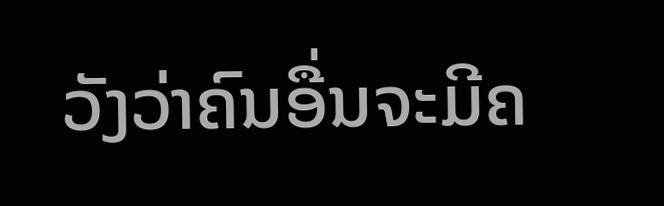ວັງວ່າຄົນອື່ນຈະມີຄ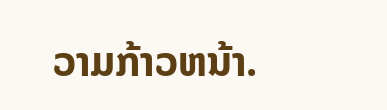ວາມກ້າວຫນ້າ.